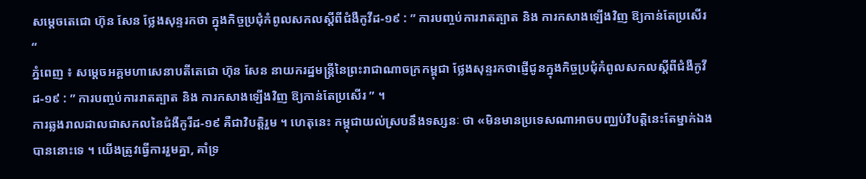សម្តេចតេជោ ហ៊ុន សែន ថ្លែងសុន្ទរកថា ក្នុងកិច្ចប្រជុំកំពូលសកលស្តីពីជំងឺកូវីដ-១៩ : ” ការបញ្ចប់ការរាតត្បាត និង ការកសាងឡើងវិញ ឱ្យកាន់តែប្រសើរ “
ភ្នំពេញ ៖ សម្តេចអគ្គមហាសេនាបតីតេជោ ហ៊ុន សែន នាយករដ្ឋមន្ត្រីនៃព្រះរាជាណាចក្រកម្ពុជា ថ្លែងសុន្ទរកថាផ្ញេីជូនក្នុងកិច្ចប្រជុំកំពូលសកលស្តីពីជំងឺកូវីដ-១៩ : ” ការបញ្ចប់ការរាតត្បាត និង ការកសាងឡើងវិញ ឱ្យកាន់តែប្រសើរ ” ។
ការឆ្លងរាលដាលជាសកលនៃជំងឺកូរីដ-១៩ គឺជាវិបត្តិរួម ។ ហេតុនេះ កម្ពុជាយល់ស្របនឹងទស្សនៈ ថា «មិនមានប្រទេសណាអាចបញ្ឈប់វិបត្តិនេះតែម្នាក់ឯងបាននោះទេ ។ យើងត្រូវធ្វើការរួមគ្នា, គាំទ្រ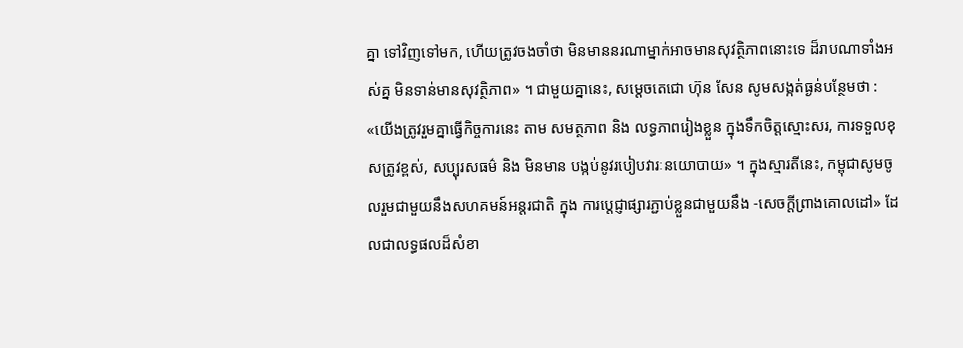គ្នា ទៅវិញទៅមក, ហើយត្រូវចងចាំថា មិនមាននរណាម្នាក់អាចមានសុវត្ថិភាពនោះទេ ដ៏រាបណាទាំងអស់គ្ន មិនទាន់មានសុវត្ថិភាព» ។ ជាមួយគ្នានេះ, សម្តេចតេជោ ហ៊ុន សែន សូមសង្កត់ធ្ងន់បន្ថែមថា : «យើងត្រូវរួមគ្នាធ្វើកិច្ចការនេះ តាម សមត្ថភាព និង លទ្ធភាពរៀងខ្លួន ក្នុងទឹកចិត្តស្មោះសរ, ការទទួលខុសត្រូវខ្ពស់, សប្បុរសធម៌ និង មិនមាន បង្កប់នូវរបៀបវារៈនយោបាយ» ។ ក្នុងស្មារតីនេះ, កម្ពុជាសូមចូលរួមជាមួយនឹងសហគមន៍អន្តរជាតិ ក្នុង ការប្តេជ្ញាផ្សារភ្ជាប់ខ្លួនជាមួយនឹង -សេចក្តីព្រាងគោលដៅ» ដែលជាលទ្ធផលដ៏សំខា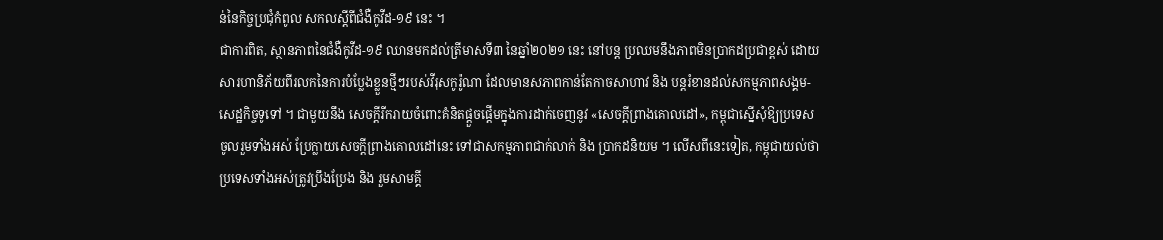ន់នៃកិច្ចប្រជុំកំពូល សកលស្តីពីជំងឺកូវីដ-១៩ នេះ ។
ជាការពិត, ស្ថានភាពនៃជំងឺកូវីដ-១៩ ឈានមកដល់ត្រីមាសទី៣ នៃឆ្នាំ២០២១ នេះ នៅបន្ត ប្រឈមនឹងភាពមិនប្រាកដប្រជាខ្ពស់ ដោយសារហានិភ័យពីរលកនៃការបំប្លែងខ្លួនថ្មីៗរបស់វីរុសកូរ៉ូណា ដែលមានសភាពកាន់តែកាចសាហាវ និង បន្តរំខានដល់សកម្មភាពសង្គម-សេដ្ឋកិច្ចទូទៅ ។ ជាមួយនឹង សេចក្តីរីករាយចំពោះគំនិតផ្តួចផ្តើមក្នុងការដាក់ចេញនូវ «សេចក្តីព្រាងគោលដៅ», កម្ពុជាស្នើសុំឱ្យប្រទេស ចូលរួមទាំងអស់ ប្រែក្លាយសេចក្តីព្រាងគោលដៅនេះ ទៅជាសកម្មភាពជាក់លាក់ និង ប្រាកដនិយម ។ លើសពីនេះទៀត, កម្ពុជាយល់ថា ប្រទេសទាំងអស់ត្រូវប្រឹងប្រែង និង រួមសាមគ្គី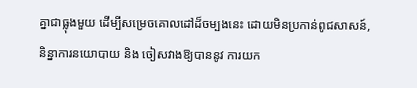គ្នាជាធ្លុងមួយ ដើម្បីសម្រេចគោលដៅដ៏ចម្បងនេះ ដោយមិនប្រកាន់ពូជសាសន៍, និន្នាការនយោបាយ និង ចៀសវាងឱ្យបាននូវ ការយក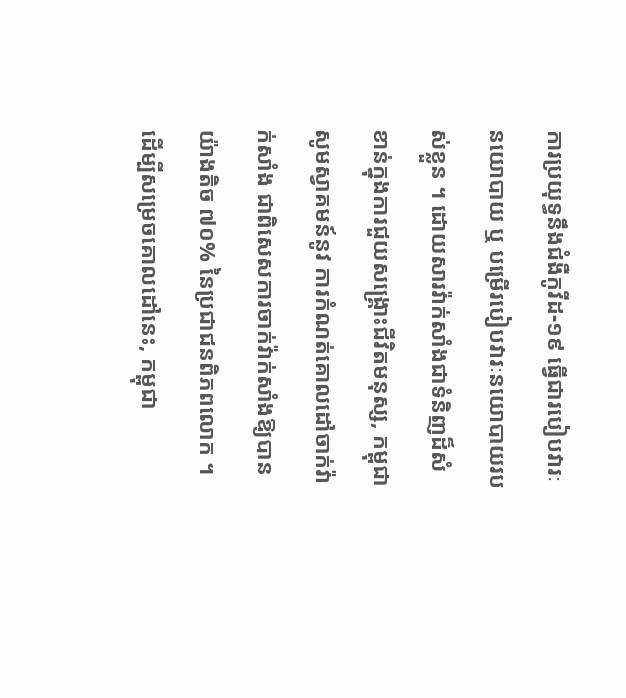ការប្រយុទ្ធនឹងជំងឺកូវីដ-១៩ ធ្វើជារបៀបវារៈនយោបាយ ឬ បម្រើរបៀបវារៈនយោបាយរបស់ខ្លួន ។ ដោយសារវ៉ាក់សាំងជាទំនិញដ៏សំខាន់ក្នុងការជួយសង្គ្រោះជីវិតមនុស្ស, កម្ពុជាសូមស្វាគមន៍នូវ ការកំណត់គោលដៅចាក់វ៉ាក់សាំង ជាពិសេសការចាក់វ៉ាក់សាំងឱ្យបានយ៉ាងតិច ៧០% នៃប្រជាជនពិភពលោក ។ ដើម្បីសម្រេចគោលដៅនេះ, កម្ពុជា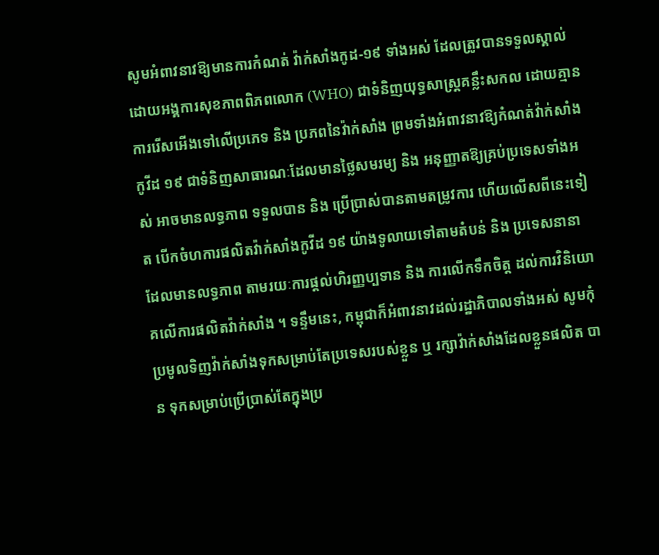សូមអំពាវនាវឱ្យមានការកំណត់ វ៉ាក់សាំងកូដ-១៩ ទាំងអស់ ដែលត្រូវបានទទួលស្គាល់ដោយអង្គការសុខភាពពិភពលោក (WHO) ជាទំនិញយុទ្ធសាស្ត្រគន្លឹះសកល ដោយគ្មានការរើសអើងទៅលើប្រភេទ និង ប្រភពនៃវ៉ាក់សាំង ព្រមទាំងអំពាវនាវឱ្យកំណត់វ៉ាក់សាំងកូវីដ ១៩ ជាទំនិញសាធារណៈដែលមានថ្លៃសមរម្យ និង អនុញ្ញាតឱ្យគ្រប់ប្រទេសទាំងអស់ អាចមានលទ្ធភាព ទទួលបាន និង ប្រើប្រាស់បានតាមតម្រូវការ ហើយលើសពីនេះទៀត បើកចំហការផលិតវ៉ាក់សាំងកូវីដ ១៩ យ៉ាងទូលាយទៅតាមតំបន់ និង ប្រទេសនានា ដែលមានលទ្ធភាព តាមរយៈការផ្តល់ហិរញ្ញប្បទាន និង ការលើកទឹកចិត្ត ដល់ការវិនិយោគលើការផលិតវ៉ាក់សាំង ។ ទន្ទឹមនេះ, កម្ពុជាក៏អំពាវនាវដល់រដ្ឋាភិបាលទាំងអស់ សូមកុំប្រមូលទិញវ៉ាក់សាំងទុកសម្រាប់តែប្រទេសរបស់ខ្លួន ឬ រក្សាវ៉ាក់សាំងដែលខ្លួនផលិត បាន ទុកសម្រាប់ប្រើប្រាស់តែក្នុងប្រ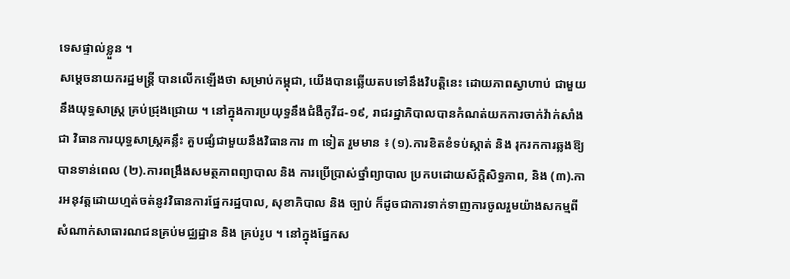ទេសផ្ទាល់ខ្លួន ។
សម្តេចនាយករដ្ឋមន្រ្តី បានលើកឡើងថា សម្រាប់កម្ពុជា, យើងបានឆ្លើយតបទៅនឹងវិបត្តិនេះ ដោយភាពស្វាហាប់ ជាមួយនឹងយុទ្ធសាស្ត្រ គ្រប់ជ្រុងជ្រោយ ។ នៅក្នុងការប្រយុទ្ធនឹងជំងឺកូវីដ-១៩, រាជរដ្ឋាភិបាលបានកំណត់យកការចាក់វ៉ាក់សាំង ជា វិធានការយុទ្ធសាស្រ្តគន្លឹះ គួបផ្សំជាមួយនឹងវិធានការ ៣ ទៀត រួមមាន ៖ (១).ការខិតខំទប់ស្កាត់ និង រុករកការឆ្លងឱ្យបានទាន់ពេល (២).ការពង្រឹងសមត្ថភាពព្យាបាល និង ការប្រើប្រាស់ថ្នាំព្យាបាល ប្រកបដោយស័ក្ដិសិទ្ធភាព, និង (៣).ការអនុវត្តដោយហ្មត់ចត់នូវវិធានការផ្នែករដ្ឋបាល, សុខាភិបាល និង ច្បាប់ ក៏ដូចជាការទាក់ទាញការចូលរួមយ៉ាងសកម្មពីសំណាក់សាធារណជនគ្រប់មជ្ឈដ្ឋាន និង គ្រប់រូប ។ នៅក្នុងផ្នែកស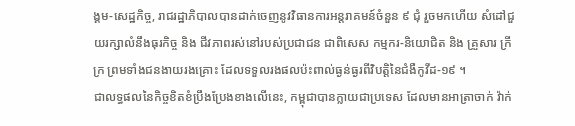ង្គម-សេដ្ឋកិច្ច, រាជរដ្ឋាភិបាលបានដាក់ចេញនូវវិធានការអន្តរាគមន៍ចំនួន ៩ ជុំ រួចមកហើយ សំដៅជួយរក្សាលំនឹងធុរកិច្ច និង ជីវភាពរស់នៅរបស់ប្រជាជន ជាពិសេស កម្មករ-និយោជិត និង គ្រួសារ ក្រីក្រ ព្រមទាំងជនងាយរងគ្រោះ ដែលទទួលរងផលប៉ះពាល់ធ្ងន់ធ្ងរពីវិបត្តិនៃជំងឺកូវីដ-១៩ ។
ជាលទ្ធផលនៃកិច្ចខិតខំប្រឹងប្រែងខាងលើនេះ, កម្ពុជាបានក្លាយជាប្រទេស ដែលមានអាត្រាចាក់ វ៉ាក់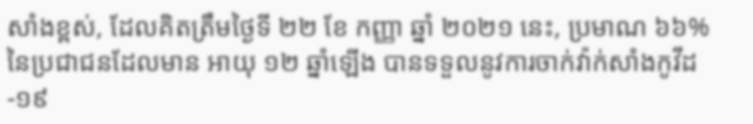សាំងខ្ពស់, ដែលគិតត្រឹមថ្ងៃទី ២២ ខែ កញ្ញា ឆ្នាំ ២០២១ នេះ, ប្រមាណ ៦៦% នៃប្រជាជនដែលមាន អាយុ ១២ ឆ្នាំឡើង បានទទួលនូវការចាក់វ៉ាក់សាំងកូវីដ-១៩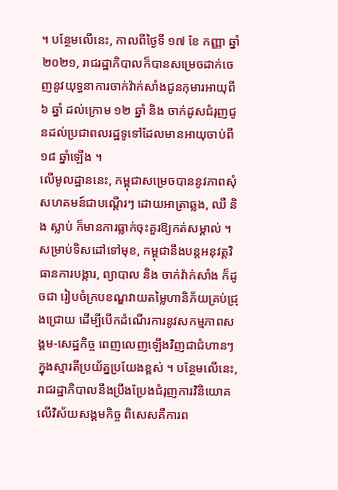។ បន្ថែមលើនេះ, កាលពីថ្ងៃទី ១៧ ខែ កញ្ញា ឆ្នាំ ២០២១, រាជរដ្ឋាភិបាលក៏បានសម្រេចដាក់ចេញនូវយុទ្ធនាការចាក់វ៉ាក់សាំងជូនកុមារអាយុពី ៦ ឆ្នាំ ដល់ក្រោម ១២ ឆ្នាំ និង ចាក់ដូសជំរុញជូនដល់ប្រជាពលរដ្ឋទូទៅដែលមានអាយុចាប់ពី ១៨ ឆ្នាំឡើង ។
លើមូលដ្ឋាននេះ, កម្ពុជាសម្រេចបាននូវភាពសុំសហគមន៍ជាបណ្តើរៗ ដោយអាត្រាឆ្លង, ឈឺ និង ស្លាប់ ក៏មានការធ្លាក់ចុះគួរឱ្យកត់សម្គាល់ ។
សម្រាប់ទិសដៅទៅមុខ, កម្ពុជានឹងបន្តអនុវត្តវិធានការបង្ការ, ព្យាបាល និង ចាក់វ៉ាក់សាំង ក៏ដូចជា រៀបចំក្របខណ្ឌវាយតម្លៃហានិភ័យគ្រប់ជ្រុងជ្រោយ ដើម្បីបើកដំណើរការនូវសកម្មភាពសង្គម-សេដ្ឋកិច្ច ពេញលេញឡើងវិញជាជំហានៗ ក្នុងស្មារតីប្រយ័ត្នប្រយែងខ្ពស់ ។ បន្ថែមលើនេះ, រាជរដ្ឋាភិបាលនឹងប្រឹងប្រែងជំរុញការវិនិយោគលើវិស័យសង្គមកិច្ច ពិសេសគឺការព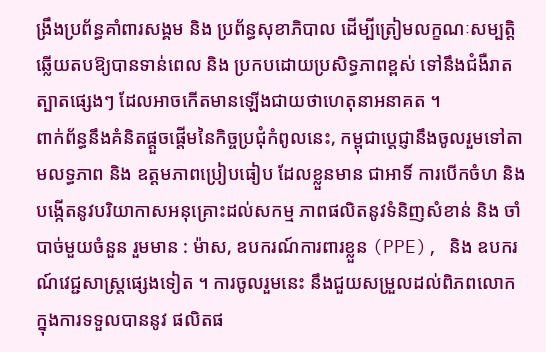ង្រឹងប្រព័ន្ធគាំពារសង្គម និង ប្រព័ន្ធសុខាភិបាល ដើម្បីត្រៀមលក្ខណៈសម្បត្តិឆ្លើយតបឱ្យបានទាន់ពេល និង ប្រកបដោយប្រសិទ្ធភាពខ្ពស់ ទៅនឹងជំងឺរាតត្បាតផ្សេងៗ ដែលអាចកើតមានឡើងជាយថាហេតុនាអនាគត ។
ពាក់ព័ន្ធនឹងគំនិតផ្តួចផ្តើមនៃកិច្ចប្រជុំកំពូលនេះ, កម្ពុជាប្តេជ្ញានឹងចូលរួមទៅតាមលទ្ធភាព និង ឧត្តមភាពប្រៀបធៀប ដែលខ្លួនមាន ជាអាទិ៍ ការបើកចំហ និង បង្កើតនូវបរិយាកាសអនុគ្រោះដល់សកម្ម ភាពផលិតនូវទំនិញសំខាន់ និង ចាំបាច់មួយចំនួន រួមមាន : ម៉ាស, ឧបករណ៍ការពារខ្លួន (PPE), និង ឧបករណ៍វេជ្ជសាស្ត្រផ្សេងទៀត ។ ការចូលរួមនេះ នឹងជួយសម្រួលដល់ពិភពលោក ក្នុងការទទួលបាននូវ ផលិតផ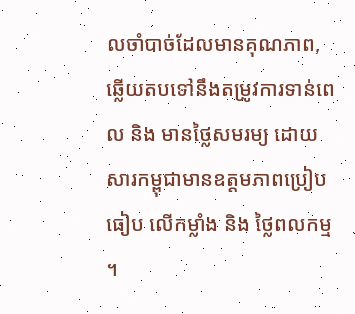លចាំបាច់ដែលមានគុណភាព, ឆ្លើយតបទៅនឹងតម្រូវការទាន់ពេល និង មានថ្លៃសមរម្យ ដោយ សារកម្ពុជាមានឧត្តមភាពប្រៀបធៀប លើកម្លាំង និង ថ្លៃពលកម្ម ។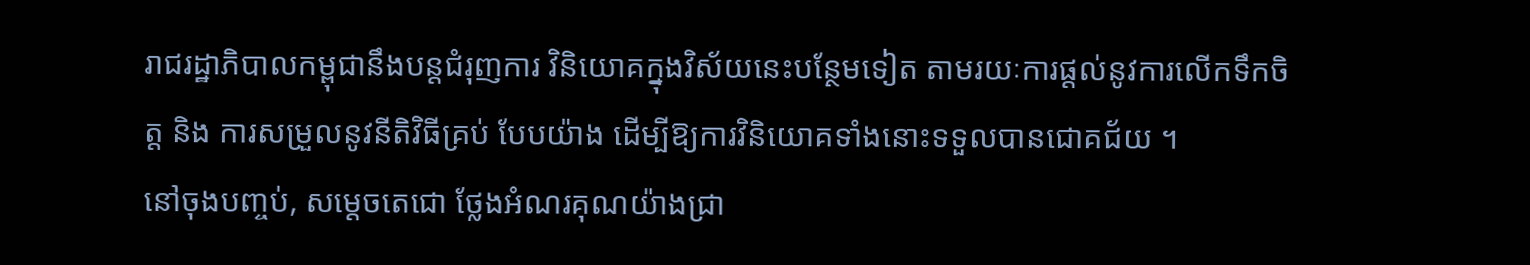រាជរដ្ឋាភិបាលកម្ពុជានឹងបន្តជំរុញការ វិនិយោគក្នុងវិស័យនេះបន្ថែមទៀត តាមរយៈការផ្តល់នូវការលើកទឹកចិត្ត និង ការសម្រួលនូវនីតិវិធីគ្រប់ បែបយ៉ាង ដើម្បីឱ្យការវិនិយោគទាំងនោះទទួលបានជោគជ័យ ។
នៅចុងបញ្ចប់, សម្តេចតេជោ ថ្លែងអំណរគុណយ៉ាងជ្រា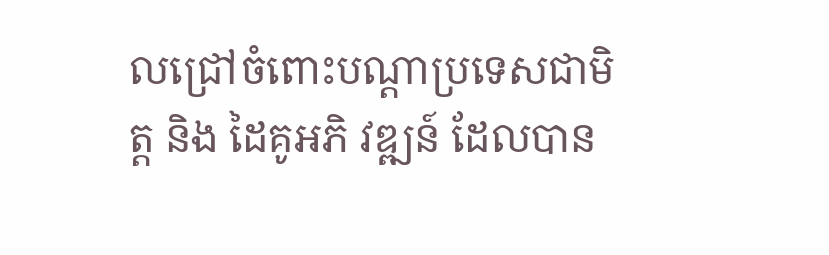លជ្រៅចំពោះបណ្តាប្រទេសជាមិត្ត និង ដៃគូអភិ វឌ្ឍន៍ ដែលបាន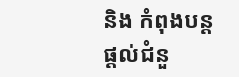និង កំពុងបន្តផ្តល់ជំនួ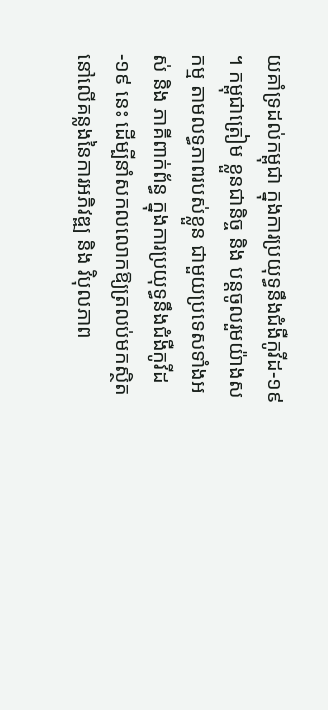យគាំទ្រដល់កម្ពុជា ក្នុងការប្រយុទ្ធនឹងជំងឺកូវីដ-១៩ ។ កម្ពុជាត្រៀម ខ្លួនជានិច្ច និង បន្តចូលរួមយ៉ាងសកម្ម តាមលទ្ធភាពរបស់ខ្លួន ជាមួយប្រទេសទាំងអស់ និង ភាគីពាក់ព័ន្ធ ក្នុងការប្រយុទ្ធនឹងជំងឺកូវីដ-១៩ នេះ ដើម្បីនាំសកលលោកឱ្យត្រលប់មកស្ថិតនៅលើគន្លងនៃការអភិវឌ្ឍ និង វិបុលភាព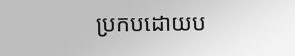ប្រកបដោយប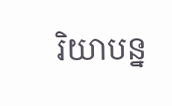រិយាបន្ន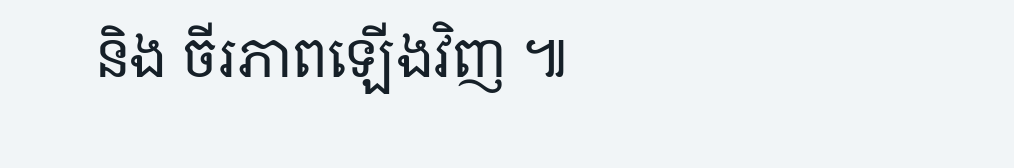និង ចីរភាពឡើងវិញ ៕